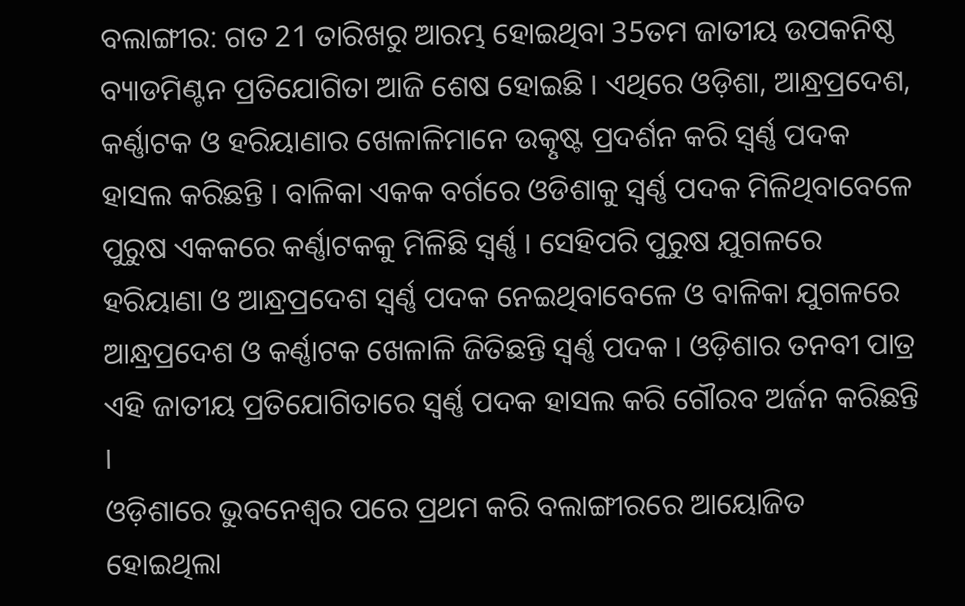ବଲାଙ୍ଗୀର: ଗତ 21 ତାରିଖରୁ ଆରମ୍ଭ ହୋଇଥିବା 35ତମ ଜାତୀୟ ଉପକନିଷ୍ଠ ବ୍ୟାଡମିଣ୍ଟନ ପ୍ରତିଯୋଗିତା ଆଜି ଶେଷ ହୋଇଛି । ଏଥିରେ ଓଡ଼ିଶା, ଆନ୍ଧ୍ରପ୍ରଦେଶ, କର୍ଣ୍ଣାଟକ ଓ ହରିୟାଣାର ଖେଳାଳିମାନେ ଉତ୍କୃଷ୍ଟ ପ୍ରଦର୍ଶନ କରି ସ୍ବର୍ଣ୍ଣ ପଦକ ହାସଲ କରିଛନ୍ତି । ବାଳିକା ଏକକ ବର୍ଗରେ ଓଡିଶାକୁ ସ୍ବର୍ଣ୍ଣ ପଦକ ମିଳିଥିବାବେଳେ ପୁରୁଷ ଏକକରେ କର୍ଣ୍ଣାଟକକୁ ମିଳିଛି ସ୍ବର୍ଣ୍ଣ । ସେହିପରି ପୁରୁଷ ଯୁଗଳରେ ହରିୟାଣା ଓ ଆନ୍ଧ୍ରପ୍ରଦେଶ ସ୍ବର୍ଣ୍ଣ ପଦକ ନେଇଥିବାବେଳେ ଓ ବାଳିକା ଯୁଗଳରେ ଆନ୍ଧ୍ରପ୍ରଦେଶ ଓ କର୍ଣ୍ଣାଟକ ଖେଳାଳି ଜିତିଛନ୍ତି ସ୍ବର୍ଣ୍ଣ ପଦକ । ଓଡ଼ିଶାର ତନବୀ ପାତ୍ର ଏହି ଜାତୀୟ ପ୍ରତିଯୋଗିତାରେ ସ୍ବର୍ଣ୍ଣ ପଦକ ହାସଲ କରି ଗୌରବ ଅର୍ଜନ କରିଛନ୍ତି ।
ଓଡ଼ିଶାରେ ଭୁବନେଶ୍ବର ପରେ ପ୍ରଥମ କରି ବଲାଙ୍ଗୀରରେ ଆୟୋଜିତ ହୋଇଥିଲା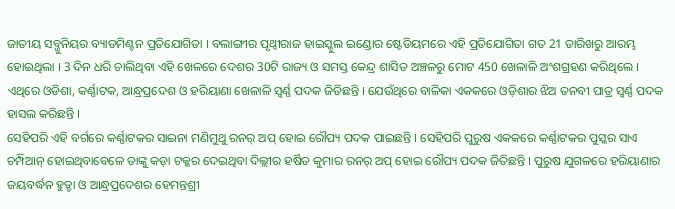ଜାତୀୟ ସବ୍ଜୁନିୟର ବ୍ୟାଡମିଣ୍ଟନ ପ୍ରତିଯୋଗିତା । ବଲାଙ୍ଗୀର ପୃଥ୍ବୀରାଜ ହାଇସ୍କୁଲ ଇଣ୍ଡୋର ଷ୍ଟେଡିୟମରେ ଏହି ପ୍ରତିଯୋଗିତା ଗତ 21 ତାରିଖରୁ ଆରମ୍ଭ ହୋଇଥିଲା । 3 ଦିନ ଧରି ଚାଲିଥିବା ଏହି ଖେଳରେ ଦେଶର 30ଟି ରାଜ୍ୟ ଓ ସମସ୍ତ କେନ୍ଦ୍ର ଶାସିତ ଅଞ୍ଚଳରୁ ମୋଟ 450 ଖେଳାଳି ଅଂଶଗ୍ରହଣ କରିଥିଲେ । ଏଥିରେ ଓଡିଶା, କର୍ଣ୍ଣାଟକ, ଆନ୍ଧ୍ରପ୍ରଦେଶ ଓ ହରିୟାଣା ଖେଳାଳି ସ୍ବର୍ଣ୍ଣ ପଦକ ଜିତିଛନ୍ତି । ଯେଉଁଥିରେ ବାଳିକା ଏକକରେ ଓଡ଼ିଶାର ଝିଅ ତନବୀ ପାତ୍ର ସ୍ବର୍ଣ୍ଣ ପଦକ ହାସଲ କରିଛନ୍ତି ।
ସେହିପରି ଏହି ବର୍ଗରେ କର୍ଣ୍ଣାଟକର ସାଇନା ମଣିମୁଥୁ ରନର୍ ଅପ୍ ହୋଇ ରୌପ୍ୟ ପଦକ ପାଇଛନ୍ତି । ସେହିପରି ପୁରୁଷ ଏକକରେ କର୍ଣ୍ଣାଟକର ପୁସ୍କର ସାଏ ଚମ୍ପିଆନ୍ ହୋଇଥିବାବେଳେ ତାଙ୍କୁ କଡ଼ା ଟକ୍କର ଦେଇଥିବା ଦିଲ୍ଲୀର ହର୍ଷିତ କୁମାର ରନର୍ ଅପ୍ ହୋଇ ରୌପ୍ୟ ପଦକ ଜିତିଛନ୍ତି । ପୁରୁଷ ଯୁଗଳରେ ହରିୟାଣାର ଜୟବର୍ଦ୍ଧନ ହୁଡ୍ଡା ଓ ଆନ୍ଧ୍ରପ୍ରଦେଶର ହେମନ୍ତଶ୍ରୀ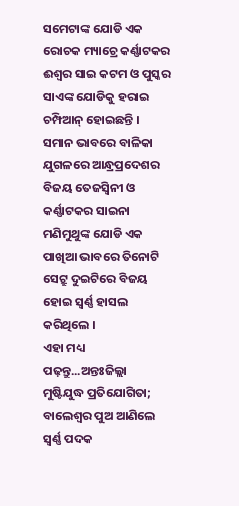ସମେଟାଙ୍କ ଯୋଡି ଏକ ରୋଚକ ମ୍ୟାଚ୍ରେ କର୍ଣ୍ଣାଟକର ଈଶ୍ବର ସାଇ କଟମ ଓ ପୁସ୍କର ସାଏଙ୍କ ଯୋଡିକୁ ହରାଇ ଚମ୍ପିଆନ୍ ହୋଇଛନ୍ତି । ସମାନ ଭାବରେ ବାଳିକା ଯୁଗଳରେ ଆନ୍ଧ୍ରପ୍ରଦେଶର ବିଜୟ ତେଜସ୍ବିନୀ ଓ କର୍ଣ୍ଣାଟକର ସାଇନା ମଣିମୁଥୁଙ୍କ ଯୋଡି ଏକ ପାଖିଆ ଭାବରେ ତିନୋଟି ସେଟ୍ରୁ ଦୁଇଟିରେ ବିଜୟ ହୋଇ ସ୍ବର୍ଣ୍ଣ ହାସଲ କରିଥିଲେ ।
ଏହା ମଧ୍ୟ ପଢ଼ନ୍ତୁ...ଅନ୍ତଃଜିଲ୍ଲା ମୁଷ୍ଟିଯୁଦ୍ଧ ପ୍ରତିଯୋଗିତା; ବାଲେଶ୍ଵର ପୁଅ ଆଣିଲେ ସ୍ୱର୍ଣ୍ଣ ପଦକ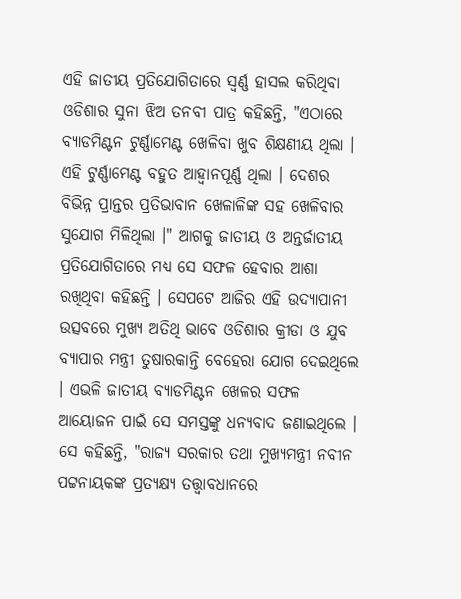ଏହି ଜାତୀୟ ପ୍ରତିଯୋଗିତାରେ ସ୍ବର୍ଣ୍ଣ ହାସଲ କରିଥିବା ଓଡିଶାର ସୁନା ଝିଅ ତନବୀ ପାତ୍ର କହିଛନ୍ତି, "ଏଠାରେ ବ୍ୟାଡମିଣ୍ଟନ ଟୁର୍ଣ୍ଣାମେଣ୍ଟ ଖେଳିବା ଖୁବ ଶିକ୍ଷଣୀୟ ଥିଲା । ଏହି ଟୁର୍ଣ୍ଣାମେଣ୍ଟ ବହୁତ ଆହ୍ବାନପୂର୍ଣ୍ଣ ଥିଲା । ଦେଶର ବିଭିନ୍ନ ପ୍ରାନ୍ତର ପ୍ରତିଭାବାନ ଖେଳାଳିଙ୍କ ସହ ଖେଳିବାର ସୁଯୋଗ ମିଳିଥିଲା ।" ଆଗକୁ ଜାତୀୟ ଓ ଅନ୍ତର୍ଜାତୀୟ ପ୍ରତିଯୋଗିତାରେ ମଧ୍ୟ ସେ ସଫଳ ହେବାର ଆଶା ରଖିଥିବା କହିଛନ୍ତି । ସେପଟେ ଆଜିର ଏହି ଉଦ୍ଯାପାନୀ ଉତ୍ସବରେ ମୁଖ୍ୟ ଅତିଥି ଭାବେ ଓଡିଶାର କ୍ରୀଡା ଓ ଯୁବ ବ୍ୟାପାର ମନ୍ତ୍ରୀ ତୁଷାରକାନ୍ତି ବେହେରା ଯୋଗ ଦେଇଥିଲେ । ଏଭଳି ଜାତୀୟ ବ୍ୟାଡମିଣ୍ଟନ ଖେଳର ସଫଳ ଆୟୋଜନ ପାଇଁ ସେ ସମସ୍ତଙ୍କୁ ଧନ୍ୟବାଦ ଜଣାଇଥିଲେ । ସେ କହିଛନ୍ତି, "ରାଜ୍ୟ ସରକାର ତଥା ମୁଖ୍ୟମନ୍ତ୍ରୀ ନବୀନ ପଟ୍ଟନାୟକଙ୍କ ପ୍ରତ୍ୟକ୍ଷ୍ୟ ତତ୍ତ୍ବାବଧାନରେ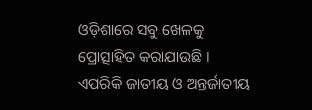ଓଡ଼ିଶାରେ ସବୁ ଖେଳକୁ ପ୍ରୋତ୍ସାହିତ କରାଯାଉଛି । ଏପରିକି ଜାତୀୟ ଓ ଅନ୍ତର୍ଜାତୀୟ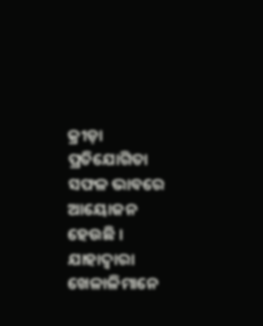କ୍ରୀଡ଼ା ପ୍ରତିଯୋଗିତା ସଫଳ ଭାବରେ ଆୟୋଜନ ହେଉଛି । ଯାହାଦ୍ବାରା ଖେଳାଳିମାନେ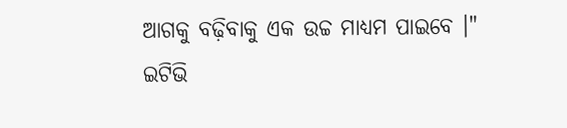ଆଗକୁ ବଢ଼ିବାକୁ ଏକ ଉଚ୍ଚ ମାଧ୍ୟମ ପାଇବେ ।"
ଇଟିଭି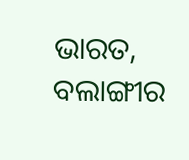ଭାରତ, ବଲାଙ୍ଗୀର